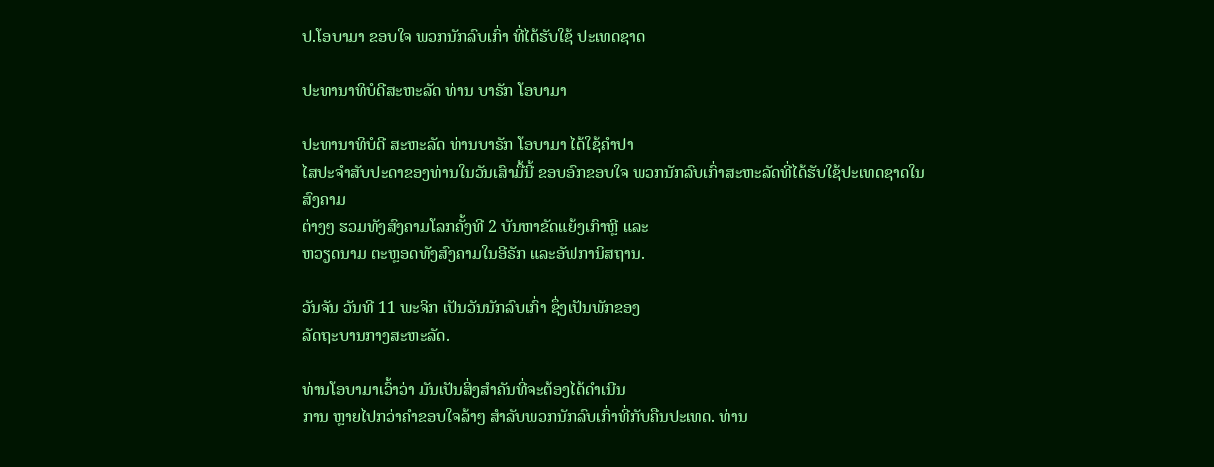ປ.ໂອບາມາ ຂອບໃຈ ພວກນັກລົບເກົ່າ ທີ່ໄດ້ຮັບໃຊ້ ປະເທດຊາດ

ປະທານາທິບໍດີສະຫະລັດ ທ່ານ ບາຣັກ ໂອບາມາ

ປະທານາທິບໍດີ ສະຫະລັດ ທ່ານບາຣັກ ໂອບາມາ ໄດ້ໃຊ້ຄຳປາ
ໄສປະຈຳສັບປະດາຂອງທ່ານໃນວັນເສົາມື້ນີ້ ຂອບອົກຂອບໃຈ ພວກນັກລົບເກົ່າສະຫະລັດທີ່ໄດ້ຮັບໃຊ້ປະເທດຊາດໃນສົງຄາມ
ຕ່າງໆ ຮວມທັງສົງຄາມໂລກຄັ້ງທີ 2 ບັນຫາຂັດແຍ້ງເກົາຫຼີ ແລະ
ຫວຽດນາມ ຕະຫຼອດທັງສົງຄາມໃນອີຣັກ ແລະອັຟການິສຖານ.

ວັນຈັນ ວັນທີ 11 ພະຈິກ ເປັນວັນນັກລົບເກົ່າ ຊຶ່ງເປັນພັກຂອງ
ລັດຖະບານກາງສະຫະລັດ.

ທ່ານໂອບາມາເວົ້າວ່າ ມັນເປັນສິ່ງສຳຄັນທີ່ຈະຕ້ອງໄດ້ດຳເນີນ
ການ ຫຼາຍໄປກວ່າຄຳຂອບໃຈລ້າໆ ສຳລັບພວກນັກລົບເກົ່າທີ່ກັບຄືນປະເທດ. ທ່ານ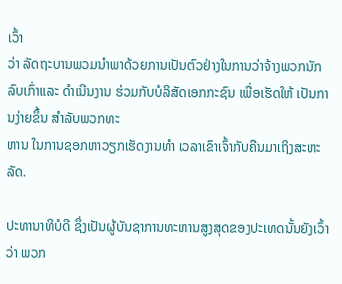ເວົ້າ
ວ່າ ລັດຖະບານພວມນຳພາດ້ວຍການເປັນຕົວຢ່າງໃນການວ່າຈ້າງພວກນັກລົບເກົ່າແລະ ດຳເນີນງານ ຮ່ວມກັບບໍລິສັດເອກກະຊົນ ເພື່ອເຮັດໃຫ້ ເປັນການງ່າຍຂຶ້ນ ສຳລັບພວກທະ
ຫານ ໃນການຊອກຫາວຽກເຮັດງານທຳ ເວລາເຂົາເຈົ້າກັບຄືນມາເຖິງສະຫະລັດ.

ປະທານາທິບໍດີ ຊຶ່ງເປັນຜູ້ບັນຊາການທະຫານສູງສຸດຂອງປະເທດນັ້ນຍັງເວົ້າວ່າ ພວກ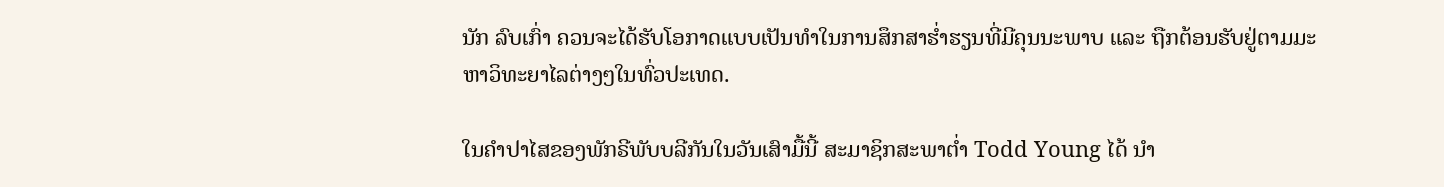ນັກ ລົບເກົ່າ ຄວນຈະໄດ້ຮັບໂອກາດແບບເປັນທຳໃນການສຶກສາຮໍ່າຮຽນທີ່ມີຄຸນນະພາບ ແລະ ຖືກຕ້ອນຮັບຢູ່ຕາມມະຫາວິທະຍາໄລຕ່າງໆໃນທົ່ວປະເທດ.

ໃນຄຳປາໄສຂອງພັກຣີພັບບລີກັນໃນວັນເສົາມື້ນີ້ ສະມາຊິກສະພາຕໍ່າ Todd Young ໄດ້ ນຳ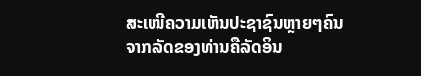ສະເໜີຄວາມເຫັນປະຊາຊົນຫຼາຍໆຄົນ ຈາກລັດຂອງທ່ານຄືລັດອິນ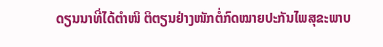ດຽນນາທີ່ໄດ້ຕຳໜິ ຕິຕຽນຢ່າງໜັກຕໍ່ກົດໝາຍປະກັນໄພສຸຂະພາບ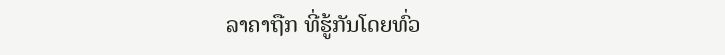ລາຄາຖືກ ທີ່ຮູ້ກັນໂດຍທົ່ວ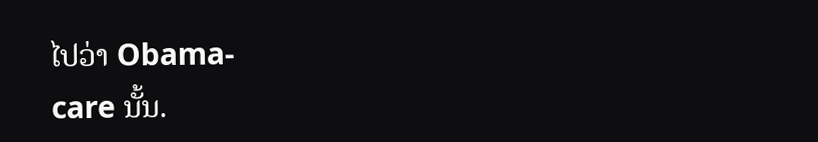ໄປວ່າ Obama-
care ນັ້ນ.